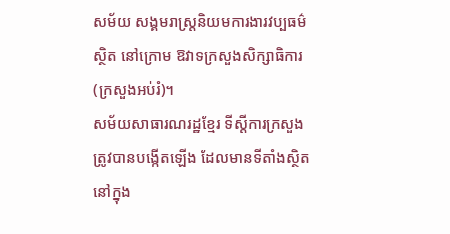សម័យ សង្គមរាស្ត្រនិយមការងារវប្បធម៌ស្ថិត នៅក្រោម ឱវាទក្រសួងសិក្សាធិការ (ក្រសួងអប់រំ)។
សម័យសាធារណរដ្ឋខ្មែរ ទីស្ដីការក្រសួង ត្រូវបានបង្កើតឡើង ដែលមានទីតាំងស្ថិតនៅក្នុង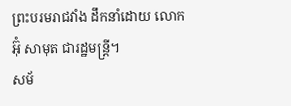ព្រះបរមរាជវាំង ដឹកនាំដោយ លោក អ៊ុំ សាមុត ជារដ្ឋមន្ត្រី។
សម័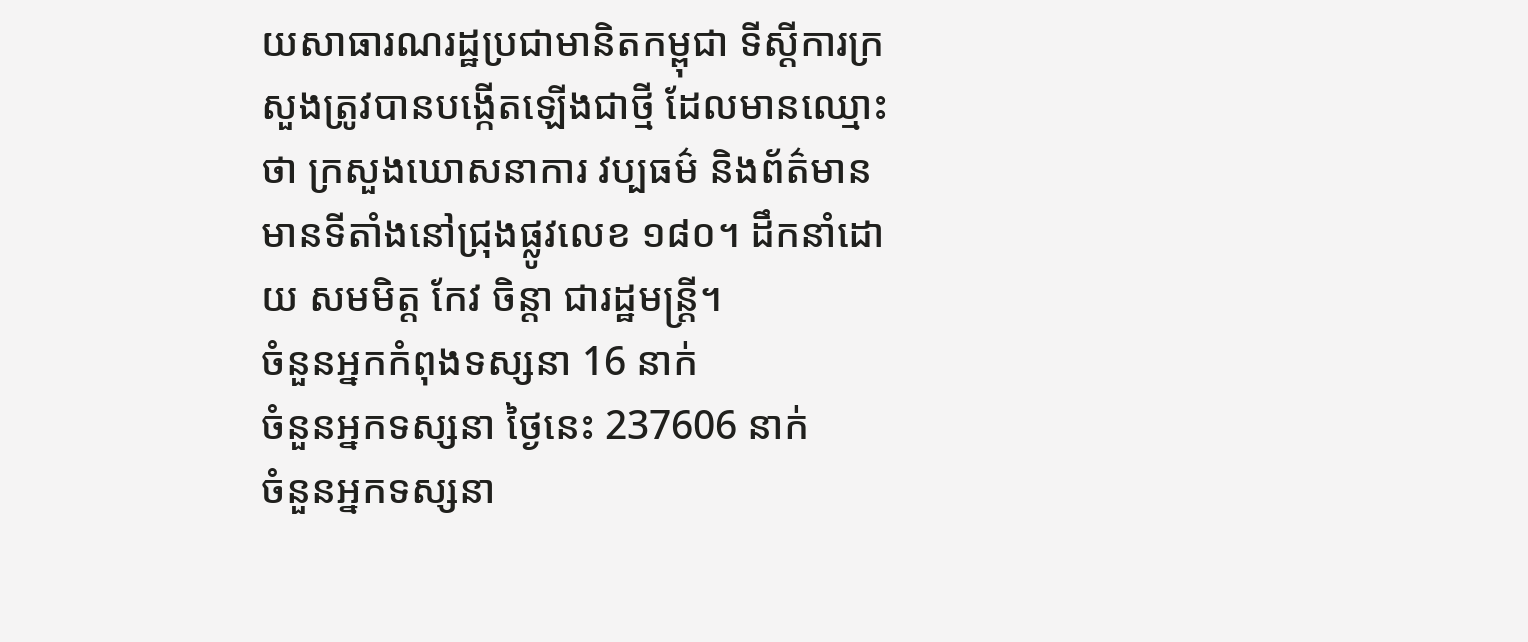យសាធារណរដ្ឋប្រជាមានិតកម្ពុជា ទីស្ដីការក្រសួងត្រូវបានបង្កើតឡើងជាថ្មី ដែលមានឈ្មោះថា ក្រសួងឃោសនាការ វប្បធម៌ និងព័ត៌មាន មានទីតាំងនៅជ្រុងផ្លូវលេខ ១៨០។ ដឹកនាំដោយ សមមិត្ត កែវ ចិន្តា ជារដ្ឋមន្រ្តី។
ចំនួនអ្នកកំពុងទស្សនា 16 នាក់
ចំនួនអ្នកទស្សនា ថ្ងៃនេះ 237606 នាក់
ចំនួនអ្នកទស្សនា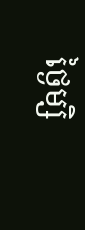ថ្ងៃម្សិ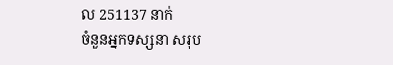ល 251137 នាក់
ចំនួនអ្នកទស្សនា សរុប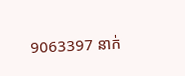9063397 នាក់